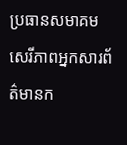ប្រធានសមាគម សេរីភាពអ្នកសារព័ត៌មានក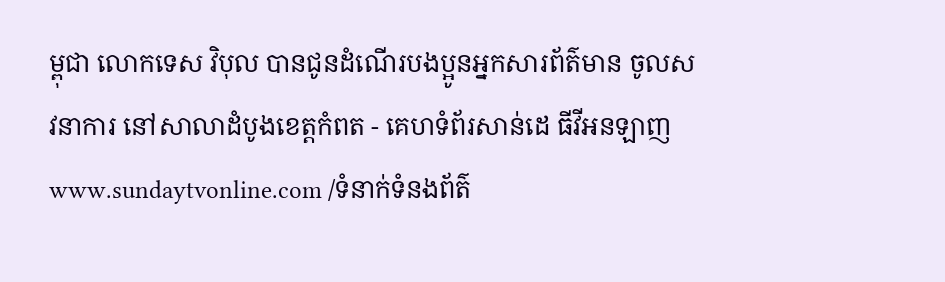ម្ពុជា លោកទេស វិបុល បានជូនដំណើរបងប្អូនអ្នកសារព័ត៌មាន ចូលសវនាការ នៅសាលាដំបូងខេត្តកំពត - គេហទំព័រសាន់ដេ ធីវីអនឡាញ
www.sundaytvonline.com /ទំនាក់ទំនងព័ត៌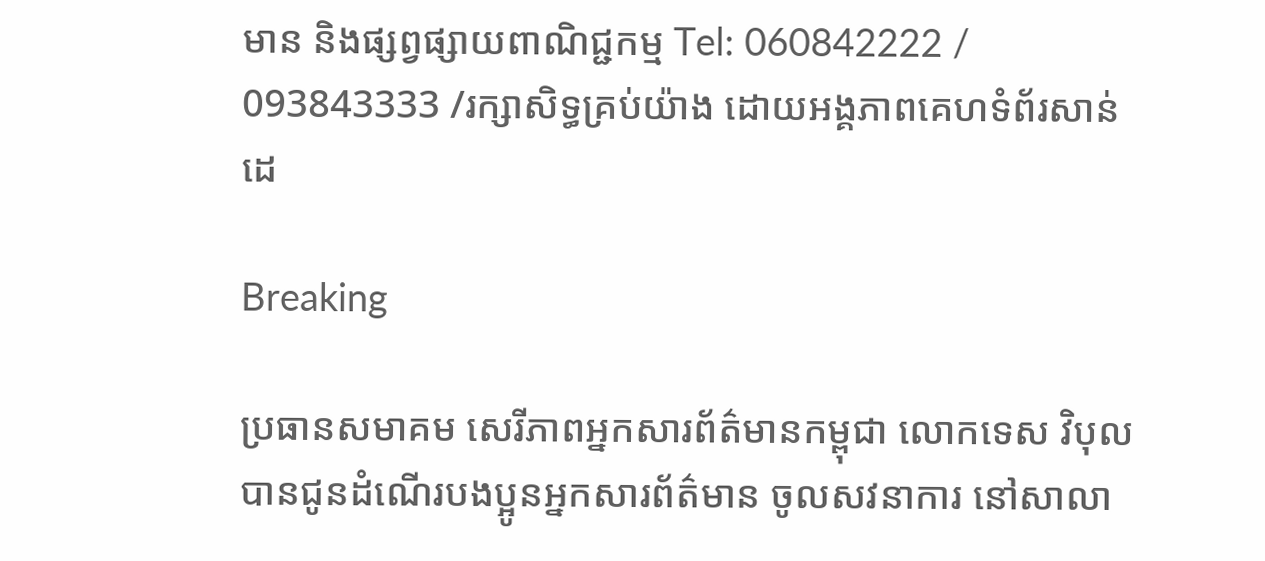មាន និងផ្សព្វផ្សាយពាណិជ្ជកម្ម Tel: 060842222 / 093843333 /រក្សាសិទ្ធគ្រប់យ៉ាង ដោយអង្គភាពគេហទំព័រសាន់ដេ

Breaking

ប្រធានសមាគម សេរីភាពអ្នកសារព័ត៌មានកម្ពុជា លោកទេស វិបុល បានជូនដំណើរបងប្អូនអ្នកសារព័ត៌មាន ចូលសវនាការ នៅសាលា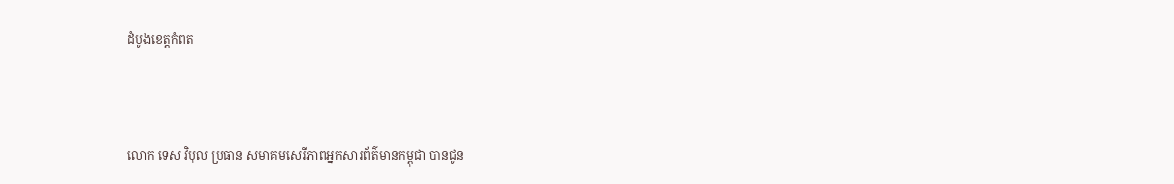ដំបូងខេត្តកំពត



លោក ទេស វិបុល ប្រធាន សមាគមសេរីភាពអ្នកសារព័ត៌មានកម្ពុជា បានជូន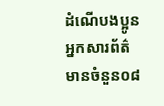ដំណើបងប្អូនអ្នកសារព័ត៌មានចំនួន០៨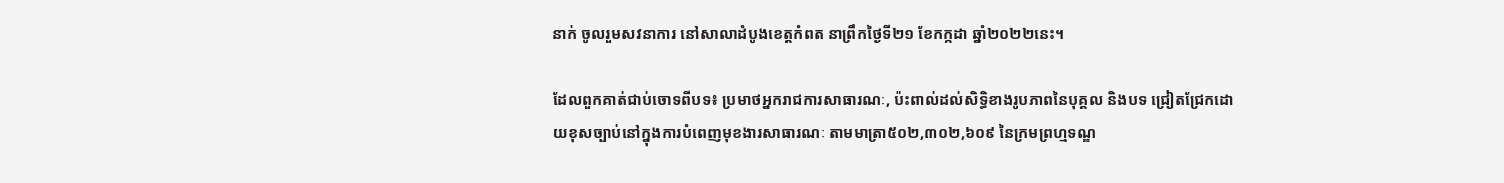នាក់ ចូលរួមសវនាការ នៅសាលាដំបូងខេត្តកំពត នាព្រឹកថ្ងៃទី២១ ខែកក្កដា ឆ្នាំ២០២២នេះ។

ដែលពួកគាត់ជាប់ចោទពីបទ៖ ប្រមាថអ្នករាជការសាធារណៈ, ប៉ះពាល់ដល់សិទ្ធិខាងរូបភាពនៃបុគ្គល និងបទ ជ្រៀតជ្រែកដោយខុសច្បាប់នៅក្នុងការបំពេញមុខងារសាធារណៈ តាមមាត្រា៥០២,៣០២,៦០៩ នៃក្រមព្រហ្មទណ្ឌ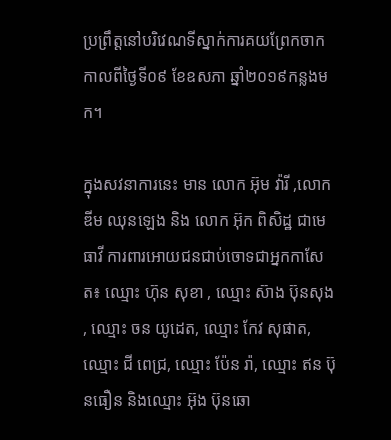ប្រព្រឹត្តនៅបរិវេណទីស្នាក់ការគយព្រែកចាក កាលពីថ្ងៃទី០៩ ខែឧសភា ឆ្នាំ២០១៩កន្លងមក។

ក្នុងសវនាការនេះ មាន លោក អ៊ុម វ៉ារី ,លោក ឌីម ឈុនឡេង និង លោក អ៊ុក ពិសិដ្ឋ ជាមេធាវី ការពារអោយជនជាប់ចោទជាអ្នកកាសែត៖ ឈ្មោះ ហ៊ុន សុខា , ឈ្មោះ ស៊ាង ប៊ុនសុង , ឈ្មោះ ចន យូដេត, ឈ្មោះ កែវ សុផាត, ឈ្មោះ ជី ពេជ្រ, ឈ្មោះ ប៉ែន រ៉ា, ឈ្មោះ ឥន ប៊ុនធឿន និងឈ្មោះ អ៊ុង ប៊ុនឆោ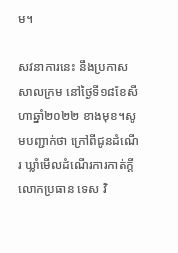ម។

សវនាការនេះ នឹងប្រកាសសាលក្រម នៅថ្ងៃទី១៨ខែសីហាឆ្នាំ២០២២ ខាងមុខ។សូមបញ្ជាក់ថា ក្រៅពីជូនដំណើរ ឃ្លាំមើលដំណើរការកាត់ក្តី លោកប្រធាន ទេស វិ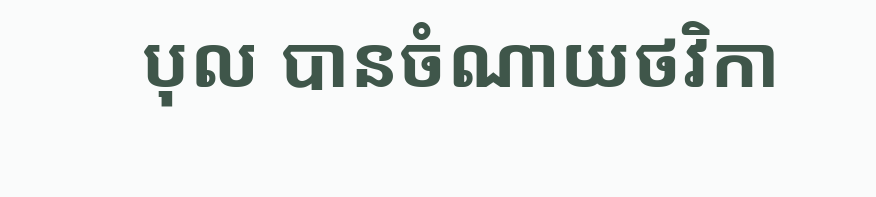បុល បានចំណាយថវិកា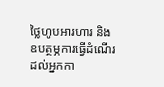ថ្លៃហូបអារហារ និងឧបត្ថម្ភការធ្វើដំណើរដល់អ្នកកា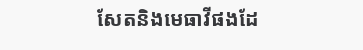សែតនិងមេធាវីផងដែ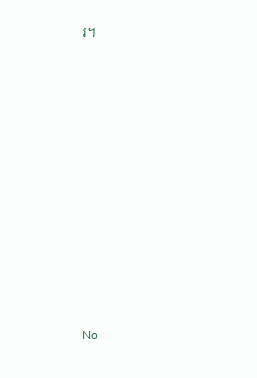រ។













No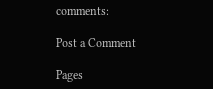comments:

Post a Comment

Pages